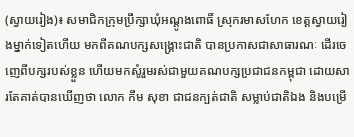(ស្វាយរៀង)៖ សមាជិកក្រុមប្រឹក្សាឃុំអណ្តូងពោធិ៍ ស្រុករមាសហែក ខេត្តស្វាយរៀងម្នាក់ទៀតហើយ មកពីគណបក្សសង្រ្គោះជាតិ បានប្រកាសជាសាធារណៈ ដើរចេញេពីបក្សរបស់ខ្លួន ហើយមកសូំរួមរស់ជាមួយគណបក្សប្រជាជនកម្ពុជា ដោយសារតែគាត់បានឃើញថា លោក កឹម សុខា ជាជនក្បត់ជាតិ សម្លាប់ជាតិឯង និងបម្រើ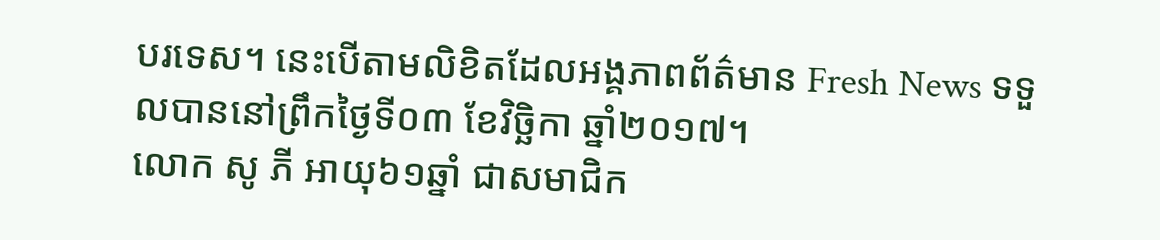បរទេស។ នេះបើតាមលិខិតដែលអង្គភាពព័ត៌មាន Fresh News ទទួលបាននៅព្រឹកថ្ងៃទី០៣ ខែវិច្ឆិកា ឆ្នាំ២០១៧។
លោក សូ ភី អាយុ៦១ឆ្នាំ ជាសមាជិក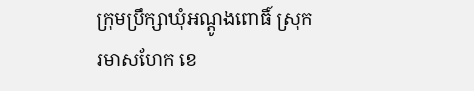ក្រុមប្រឹក្សាឃុំអណ្ដូងពោធិ៍ ស្រុករមាសហែក ខេ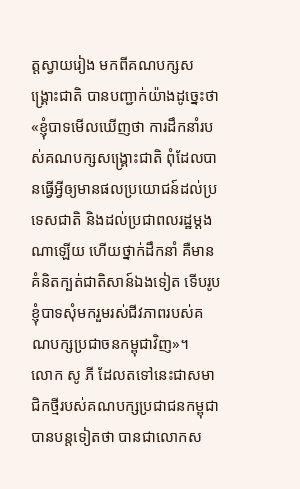ត្តស្វាយរៀង មកពីគណបក្សសង្គ្រោះជាតិ បានបញ្ជាក់យ៉ាងដូច្នេះថា «ខ្ញុំបាទមើលឃើញថា ការដឹកនាំរបស់គណបក្សសង្គ្រោះជាតិ ពុំដែលបានធ្វើអ្វីឲ្យមានផលប្រយោជន៍ដល់ប្រទេសជាតិ និងដល់ប្រជាពលរដ្ឋម្ដងណាឡើយ ហើយថ្នាក់ដឹកនាំ គឺមានគំនិតក្បត់ជាតិសាន៍ឯងទៀត ទើបរូបខ្ញុំបាទសុំមករួមរស់ជីវភាពរបស់គណបក្សប្រជាចនកម្ពុជាវិញ»។
លោក សូ ភី ដែលតទៅនេះជាសមាជិកថ្មីរបស់គណបក្សប្រជាជនកម្ពុជា បានបន្តទៀតថា បានជាលោកស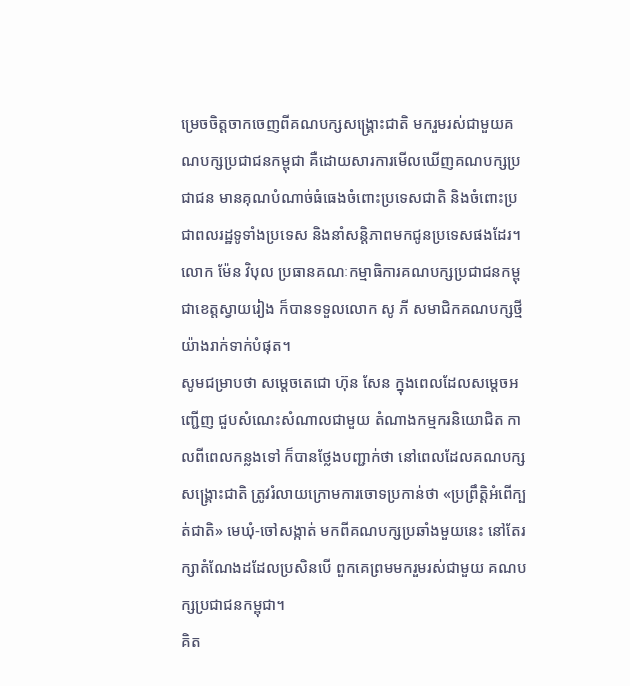ម្រេចចិត្តចាកចេញពីគណបក្សសង្គ្រោះជាតិ មករួមរស់ជាមួយគណបក្សប្រជាជនកម្ពុជា គឺដោយសារការមើលឃើញគណបក្សប្រជាជន មានគុណបំណាច់ធំធេងចំពោះប្រទេសជាតិ និងចំពោះប្រជាពលរដ្ឋទូទាំងប្រទេស និងនាំសន្តិភាពមកជូនប្រទេសផងដែរ។
លោក ម៉ែន វិបុល ប្រធានគណៈកម្មាធិការគណបក្សប្រជាជនកម្ពុជាខេត្តស្វាយរៀង ក៏បានទទួលលោក សូ ភី សមាជិកគណបក្សថ្មី យ៉ាងរាក់ទាក់បំផុត។
សូមជម្រាបថា សម្តេចតេជោ ហ៊ុន សែន ក្នុងពេលដែលសម្តេចអញ្ជើញ ជួបសំណេះសំណាលជាមួយ តំណាងកម្មករនិយោជិត កាលពីពេលកន្លងទៅ ក៏បានថ្លែងបញ្ជាក់ថា នៅពេលដែលគណបក្សសង្រ្គោះជាតិ ត្រូវរំលាយក្រោមការចោទប្រកាន់ថា «ប្រព្រឹត្តិអំពើក្បត់ជាតិ» មេឃុំ-ចៅសង្កាត់ មកពីគណបក្សប្រឆាំងមួយនេះ នៅតែរក្សាតំណែងដដែលប្រសិនបើ ពួកគេព្រមមករួមរស់ជាមួយ គណបក្សប្រជាជនកម្ពុជា។
គិត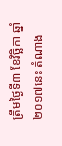ត្រឹមថ្ងៃទី៣ ខែវិច្ឆិកា ឆ្នាំ២០១៧នេះ តំណាង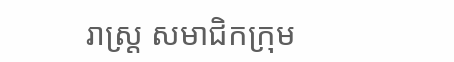រាស្ដ្រ សមាជិកក្រុម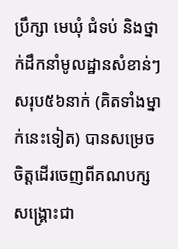ប្រឹក្សា មេឃុំ ជំទប់ និងថ្នាក់ដឹកនាំមូលដ្ឋានសំខាន់ៗ សរុប៥៦នាក់ (គិតទាំងម្នាក់នេះទៀត) បានសម្រេចចិត្តដើរចេញពីគណបក្សសង្គ្រោះជា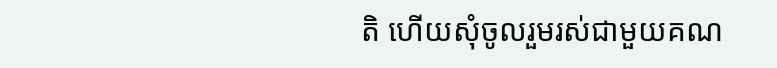តិ ហើយសុំចូលរួមរស់ជាមួយគណ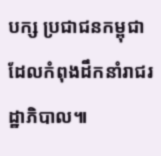បក្ស ប្រជាជនកម្ពុជា ដែលកំពុងដឹកនាំរាជរដ្ឋាភិបាល៕